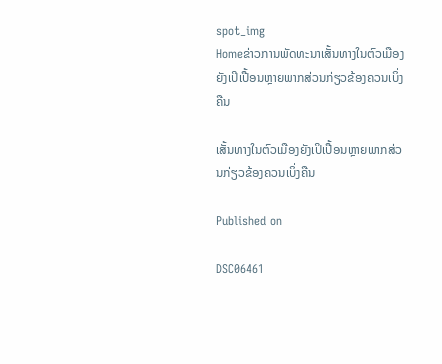spot_img
Homeຂ່າວການພັດທະນາເສັ້ນທາງໃນຕົວເມືອງຍັງເປິເປື້ອນຫຼາຍພາກສ່ວນກ່ຽວຂ້ອງຄວນເບິ່ງຄືນ

ເສັ້ນທາງໃນຕົວເມືອງຍັງເປິເປື້ອນຫຼາຍພາກສ່ວນກ່ຽວຂ້ອງຄວນເບິ່ງຄືນ

Published on

DSC06461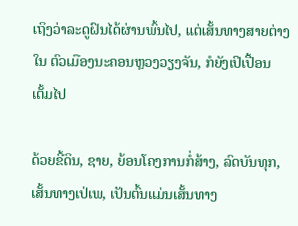ເຖິງວ່າລະດູຝົນໄດ້ຜ່ານພົ້ນໄປ, ແຕ່ເສັ້ນທາງສາຍຕ່າງໃນ ຕົວເມືອງນະຄອນຫຼວງວຽງຈັນ, ກໍຍັງເປິເປື້ອນເຕັ້ມໄປ

ດ້ວຍຂີ້ດິນ, ຊາຍ, ຍ້ອນໂຄງການກໍ່ສ້າງ, ລົດບັນທຸກ, ເສັ້ນທາງເປ່ເພ, ເປັນຕົ້ນແມ່ນເສັ້ນທາງ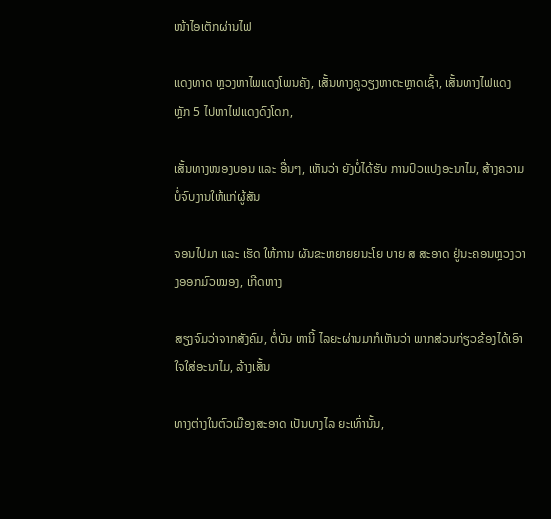ໜ້າໄອເຕັກຜ່ານໄຟ

ແດງທາດ ຫຼວງຫາໄພແດງໂພນຄັງ, ເສັ້ນທາງຄູວຽງຫາຕະຫຼາດເຊົ້າ, ເສັ້ນທາງໄຟແດງຫຼັກ 5 ໄປຫາໄຟແດງດົງໂດກ,

ເສັ້ນທາງໜອງບອນ ແລະ ອື່ນໆ, ເຫັນວ່າ ຍັງບໍ່ໄດ້ຮັບ ການປົວແປງອະນາໄມ, ສ້າງຄວາມບໍ່ຈົບງານໃຫ້ແກ່ຜູ້ສັນ

ຈອນໄປມາ ແລະ ເຮັດ ໃຫ້ການ ຜັນຂະຫຍາຍຍນະໂຍ ບາຍ ສ ສະອາດ ຢູ່ນະຄອນຫຼວງວາງອອກມົວໝອງ, ເກີດຫາງ

ສຽງຈົມວ່າຈາກສັງຄົມ, ຕໍ່ບັນ ຫານີ້ ໄລຍະຜ່ານມາກໍເຫັນວ່າ ພາກສ່ວນກ່ຽວຂ້ອງໄດ້ເອົາໃຈໃສ່ອະນາໄມ, ລ້າງເສັ້ນ

ທາງຕ່າງໃນຕົວເມືອງສະອາດ ເປັນບາງໄລ ຍະເທົ່ານັ້ນ,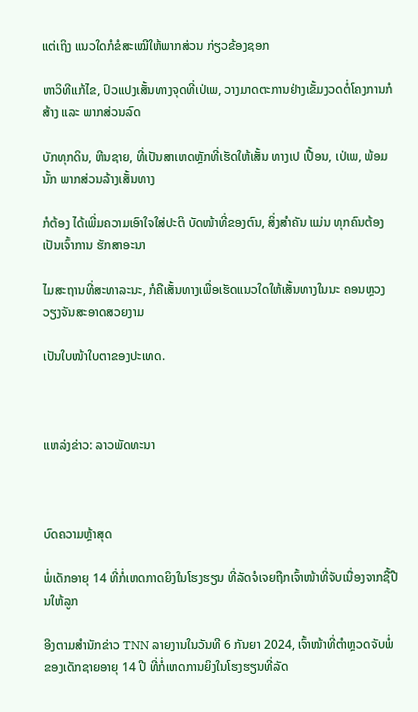ແຕ່ເຖິງ ແນວໃດກໍຂໍສະເໝີໃຫ້ພາກສ່ວນ ກ່ຽວຂ້ອງຊອກ

ຫາວິທີແກ້ໄຂ, ປົວແປງເສັ້ນທາງຈຸດທີ່ເປ່ເພ, ວາງມາດຕະການຢ່າງເຂັ້ມງວດຕໍ່ໂຄງການກໍສ້າງ ແລະ ພາກສ່ວນລົດ

ບັກທຸກດິນ, ຫີນຊາຍ, ທີ່ເປັນສາເຫດຫຼັກທີ່ເຮັດໃຫ້ເສັ້ນ ທາງເປ ເປື້ອນ, ເປ່ເພ, ພ້ອມນັ້ກ ພາກສ່ວນລ້າງເສັ້ນທາງ

ກໍຕ້ອງ ໄດ້ເພີ່ມຄວາມເອົາໃຈໃສ່ປະຕິ ບັດໜ້າທີ່ຂອງຕົນ, ສິ່ງສຳຄັນ ແມ່ນ ທຸກຄົນຕ້ອງເປັນເຈົ້າການ ຮັກສາອະນາ

ໄມສະຖານທີ່ສະທາລະນະ, ກໍຄືເສັ້ນທາງເພື່ອເຮັດແນວໃດໃຫ້ເສັ້ນທາງໃນນະ ຄອນຫຼວງວຽງຈັນສະອາດສວຍງາມ

ເປັນໃບໜ້າໃບຕາຂອງປະເທດ.



ແຫລ່ງຂ່າວ: ລາວພັດທະນາ



ບົດຄວາມຫຼ້າສຸດ

ພໍ່ເດັກອາຍຸ 14 ທີ່ກໍ່ເຫດກາດຍິງໃນໂຮງຮຽນ ທີ່ລັດຈໍເຈຍຖືກເຈົ້າໜ້າທີ່ຈັບເນື່ອງຈາກຊື້ປືນໃຫ້ລູກ

ອີງຕາມສຳນັກຂ່າວ TNN ລາຍງານໃນວັນທີ 6 ກັນຍາ 2024, ເຈົ້າໜ້າທີ່ຕຳຫຼວດຈັບພໍ່ຂອງເດັກຊາຍອາຍຸ 14 ປີ ທີ່ກໍ່ເຫດການຍິງໃນໂຮງຮຽນທີ່ລັດ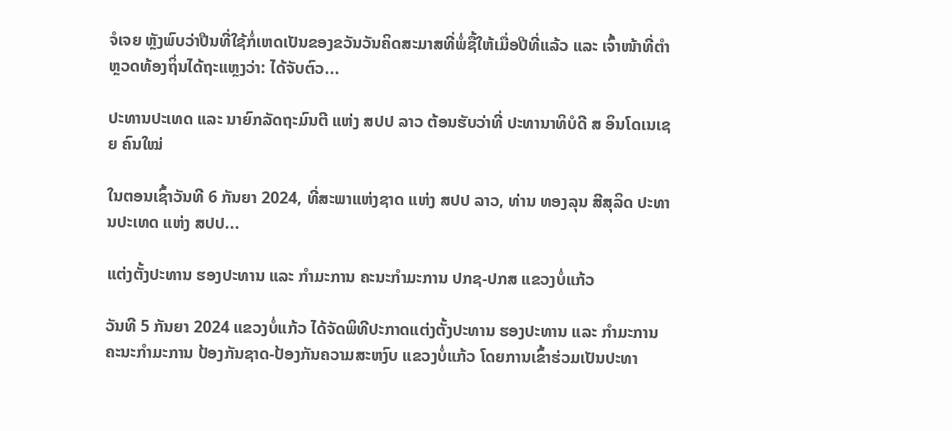ຈໍເຈຍ ຫຼັງພົບວ່າປືນທີ່ໃຊ້ກໍ່ເຫດເປັນຂອງຂວັນວັນຄິດສະມາສທີ່ພໍ່ຊື້ໃຫ້ເມື່ອປີທີ່ແລ້ວ ແລະ ເຈົ້າໜ້າທີ່ຕຳຫຼວດທ້ອງຖິ່ນໄດ້ຖະແຫຼງວ່າ: ໄດ້ຈັບຕົວ...

ປະທານປະເທດ ແລະ ນາຍົກລັດຖະມົນຕີ ແຫ່ງ ສປປ ລາວ ຕ້ອນຮັບວ່າທີ່ ປະທານາທິບໍດີ ສ ອິນໂດເນເຊຍ ຄົນໃໝ່

ໃນຕອນເຊົ້າວັນທີ 6 ກັນຍາ 2024, ທີ່ສະພາແຫ່ງຊາດ ແຫ່ງ ສປປ ລາວ, ທ່ານ ທອງລຸນ ສີສຸລິດ ປະທານປະເທດ ແຫ່ງ ສປປ...

ແຕ່ງຕັ້ງປະທານ ຮອງປະທານ ແລະ ກຳມະການ ຄະນະກຳມະການ ປກຊ-ປກສ ແຂວງບໍ່ແກ້ວ

ວັນທີ 5 ກັນຍາ 2024 ແຂວງບໍ່ແກ້ວ ໄດ້ຈັດພິທີປະກາດແຕ່ງຕັ້ງປະທານ ຮອງປະທານ ແລະ ກຳມະການ ຄະນະກຳມະການ ປ້ອງກັນຊາດ-ປ້ອງກັນຄວາມສະຫງົບ ແຂວງບໍ່ແກ້ວ ໂດຍການເຂົ້າຮ່ວມເປັນປະທາ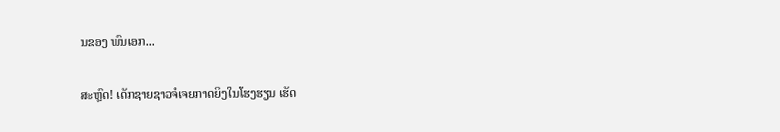ນຂອງ ພົນເອກ...

ສະຫຼົດ! ເດັກຊາຍຊາວຈໍເຈຍກາດຍິງໃນໂຮງຮຽນ ເຮັດ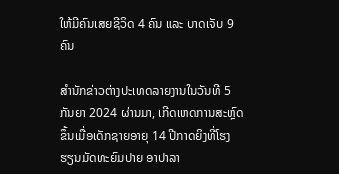ໃຫ້ມີຄົນເສຍຊີວິດ 4 ຄົນ ແລະ ບາດເຈັບ 9 ຄົນ

ສຳນັກຂ່າວຕ່າງປະເທດລາຍງານໃນວັນທີ 5 ກັນຍາ 2024 ຜ່ານມາ, ເກີດເຫດການສະຫຼົດຂຶ້ນເມື່ອເດັກຊາຍອາຍຸ 14 ປີກາດຍິງທີ່ໂຮງຮຽນມັດທະຍົມປາຍ ອາປາລາ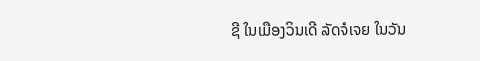ຊີ ໃນເມືອງວິນເດີ ລັດຈໍເຈຍ ໃນວັນ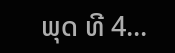ພຸດ ທີ 4...